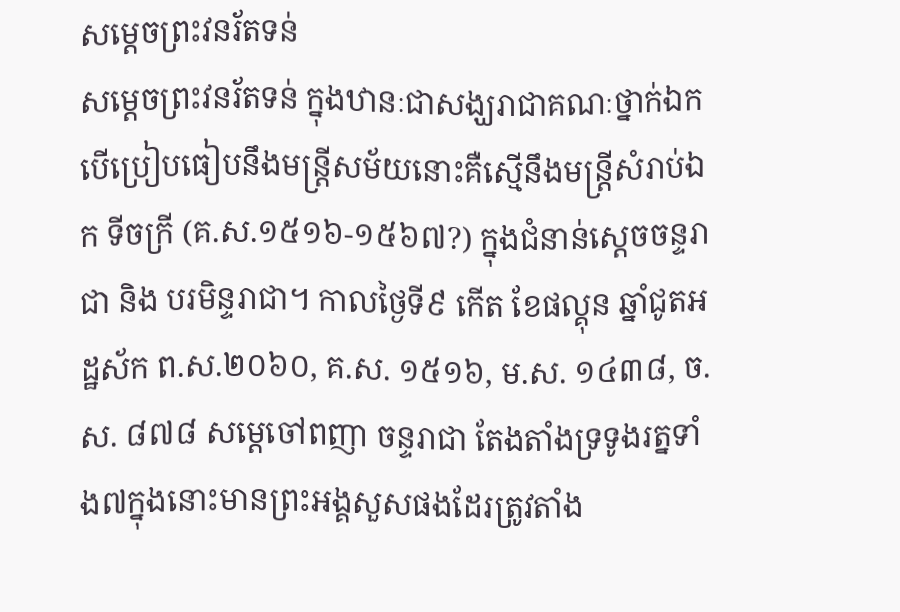សម្ដេចព្រះវនរ័តទន់
សម្ដេចព្រះវនរ័តទន់ ក្នុងឋានៈជាសង្ឃរាជាគណៈថ្នាក់ឯក បើប្រៀបធៀបនឹងមន្ត្រីសម័យនោះគឺស្មើនឹងមន្ត្រីសំរាប់ឯក ទីចក្រី (គ.ស.១៥១៦-១៥៦៧?) ក្នុងជំនាន់ស្ដេចចន្ទរាជា និង បរមិន្ទរាជា។ កាលថ្ងៃទី៩ កើត ខែផល្គុន ឆ្នាំជូតអដ្ឋស័ក ព.ស.២០៦០, គ.ស. ១៥១៦, ម.ស. ១៤៣៨, ច.ស. ៨៧៨ សម្ដេចៅពញា ចន្ទរាជា តែងតាំងទ្រទូងរត្នទាំង៧ក្នុងនោះមានព្រះអង្គសួសផងដែរត្រូវតាំង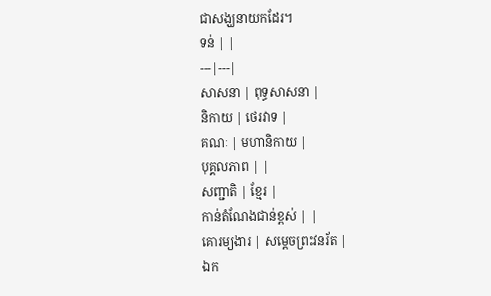ជាសង្ឃនាយកដែរ។
ទន់ | |
---|---|
សាសនា | ពុទ្ធសាសនា |
និកាយ | ថេរវាទ |
គណៈ | មហានិកាយ |
បុគ្គលភាព | |
សញ្ជាតិ | ខ្មែរ |
កាន់តំណែងជាន់ខ្ពស់ | |
គោរម្យងារ | សម្ដេចព្រះវនរ័ត |
ឯក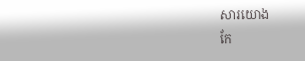សារយោង
កែ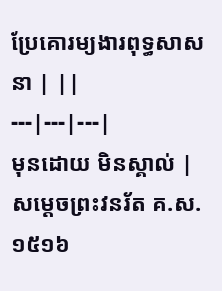ប្រែគោរម្យងារពុទ្ធសាសនា | ||
---|---|---|
មុនដោយ មិនស្គាល់ |
សម្ដេចព្រះវនរ័ត គ.ស.១៥១៦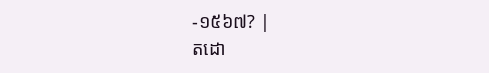-១៥៦៧? |
តដោ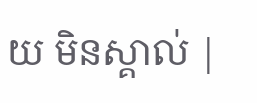យ មិនស្គាល់ |